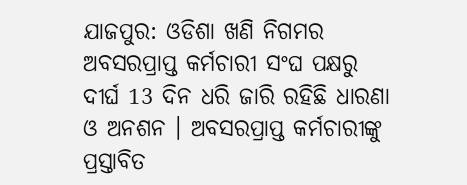ଯାଜପୁର: ଓଡିଶା ଖଣି ନିଗମର ଅବସରପ୍ରାପ୍ତ କର୍ମଚାରୀ ସଂଘ ପକ୍ଷରୁ ଦୀର୍ଘ 13 ଦିନ ଧରି ଜାରି ରହିଛି ଧାରଣା ଓ ଅନଶନ । ଅବସରପ୍ରାପ୍ତ କର୍ମଚାରୀଙ୍କୁ ପ୍ରସ୍ତାବିତ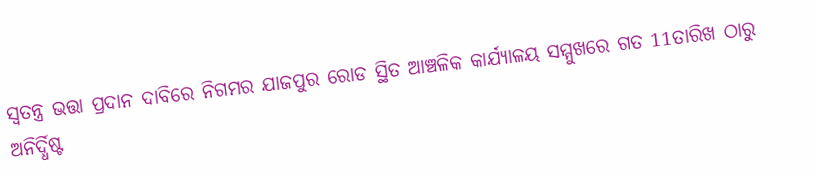ସ୍ବତନ୍ତ୍ର ଭତ୍ତା ପ୍ରଦାନ ଦାବିରେ ନିଗମର ଯାଜପୁର ରୋଡ ସ୍ଥିତ ଆଞ୍ଚଳିକ କାର୍ଯ୍ୟାଳୟ ସମ୍ମୁଖରେ ଗତ 11ତାରିଖ ଠାରୁ ଅନିର୍ଦ୍ଧିଷ୍ଟ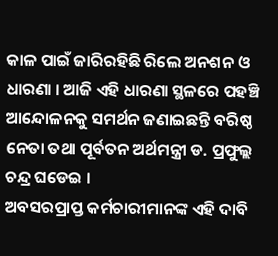କାଳ ପାଇଁ ଜାରିରହିଛି ରିଲେ ଅନଶନ ଓ ଧାରଣା । ଆଜି ଏହି ଧାରଣା ସ୍ଥଳରେ ପହଞ୍ଚି ଆନ୍ଦୋଳନକୁ ସମର୍ଥନ ଜଣାଇଛନ୍ତି ବରିଷ୍ଠ ନେତା ତଥା ପୂର୍ବତନ ଅର୍ଥମନ୍ତ୍ରୀ ଡ. ପ୍ରଫୁଲ୍ଲ ଚନ୍ଦ୍ର ଘଡେଇ ।
ଅବସରପ୍ରାପ୍ତ କର୍ମଚାରୀମାନଙ୍କ ଏହି ଦାବି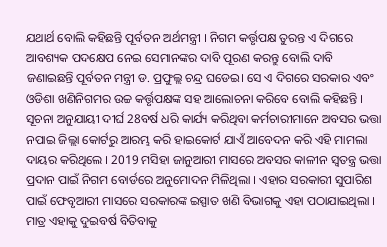ଯଥାର୍ଥ ବୋଲି କହିଛନ୍ତି ପୂର୍ବତନ ଅର୍ଥମନ୍ତ୍ରୀ । ନିଗମ କର୍ତ୍ତୃପକ୍ଷ ତୁରନ୍ତ ଏ ଦିଗରେ ଆବଶ୍ୟକ ପଦକ୍ଷେପ ନେଇ ସେମାନଙ୍କର ଦାବି ପୂରଣ କରନ୍ତୁ ବୋଲି ଦାବି ଜଣାଇଛନ୍ତି ପୂର୍ବତନ ମନ୍ତ୍ରୀ ଡ. ପ୍ରଫୁଲ୍ଲ ଚନ୍ଦ୍ର ଘଡେଇ। ସେ ଏ ଦିଗରେ ସରକାର ଏବଂ ଓଡିଶା ଖଣିନିଗମର ଉଚ୍ଚ କର୍ତ୍ତୃପକ୍ଷଙ୍କ ସହ ଆଲୋଚନା କରିବେ ବୋଲି କହିଛନ୍ତି ।
ସୂଚନା ଅନୁଯାୟୀ ଦୀର୍ଘ 28ବର୍ଷ ଧରି କାର୍ଯ୍ୟ କରିଥିବା କର୍ମଚାରୀମାନେ ଅବସର ଭତ୍ତା ନପାଇ ଜିଲ୍ଲା କୋର୍ଟରୁ ଆରମ୍ଭ କରି ହାଇକୋର୍ଟ ଯାଏଁ ଆବେଦନ କରି ଏହି ମାମଲା ଦାୟର କରିଥିଲେ । 2019 ମସିହା ଜାନୁଆରୀ ମାସରେ ଅବସର କାଳୀନ ସ୍ବତନ୍ତ୍ର ଭତ୍ତା ପ୍ରଦାନ ପାଇଁ ନିଗମ ବୋର୍ଡରେ ଅନୁମୋଦନ ମିଳିଥିଲା । ଏହାର ସରକାରୀ ସୁପାରିଶ ପାଇଁ ଫେବୃଆରୀ ମାସରେ ସରକାରଙ୍କ ଇସ୍ପାତ ଖଣି ବିଭାଗକୁ ଏହା ପଠାଯାଇଥିଲା । ମାତ୍ର ଏହାକୁ ଦୁଇବର୍ଷ ବିତିବାକୁ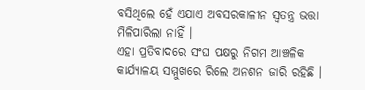ବସିଥିଲେ ହେଁ ଏଯାଏ ଅବସରକାଳୀନ ସ୍ବତନ୍ତ୍ର ଭତ୍ତା ମିଳିପାରିଲା ନାହିଁ ।
ଏହା ପ୍ରତିବାଦରେ ସଂଘ ପକ୍ଷରୁ ନିଗମ ଆଞ୍ଚଳିକ କାର୍ଯ୍ୟାଳୟ ସମ୍ମୁଖରେ ରିଲେ ଅନଶନ ଜାରି ରହିଛି ।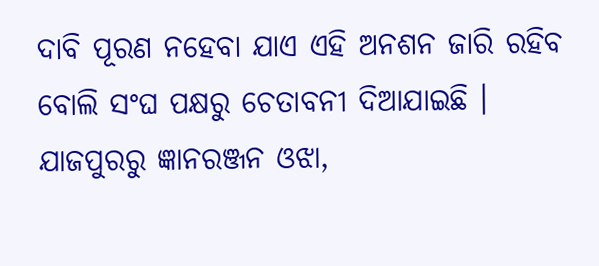ଦାବି ପୂରଣ ନହେବା ଯାଏ ଏହି ଅନଶନ ଜାରି ରହିବ ବୋଲି ସଂଘ ପକ୍ଷରୁ ଚେତାବନୀ ଦିଆଯାଇଛି ।
ଯାଜପୁରରୁ ଜ୍ଞାନରଞ୍ଜନ ଓଝା,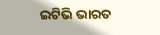ଇଟିଭି ଭାରତ